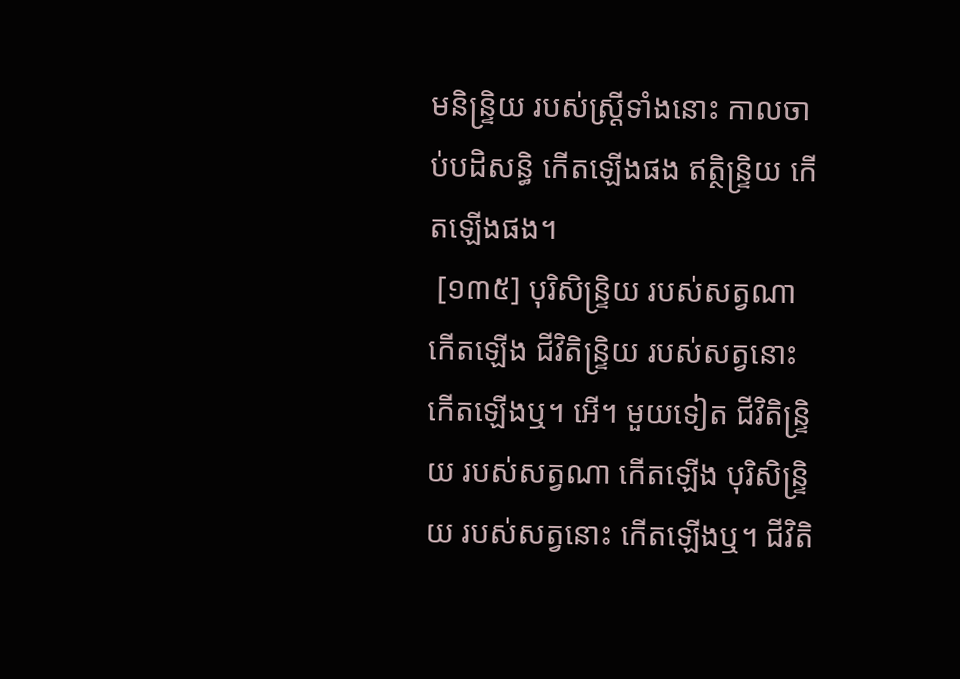មនិន្ទ្រិយ របស់ស្ត្រីទាំងនោះ កាលចាប់បដិសន្ធិ កើតឡើងផង ឥត្ថិន្ទ្រិយ កើតឡើងផង។
 [១៣៥] បុរិសិន្ទ្រិយ របស់សត្វណា កើតឡើង ជីវិតិន្ទ្រិយ របស់សត្វនោះ កើតឡើងឬ។ អើ។ មួយទៀត ជីវិតិន្ទ្រិយ របស់សត្វណា កើតឡើង បុរិសិន្ទ្រិយ របស់សត្វនោះ កើតឡើងឬ។ ជីវិតិ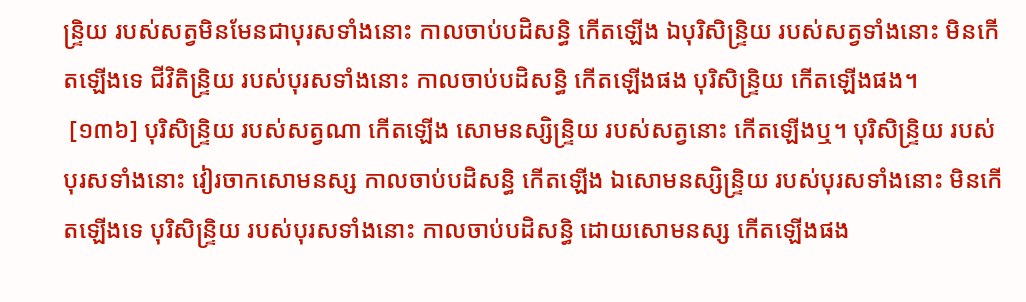ន្ទ្រិយ របស់សត្វមិនមែនជាបុរសទាំងនោះ កាលចាប់បដិសន្ធិ កើតឡើង ឯបុរិសិន្ទ្រិយ របស់សត្វទាំងនោះ មិនកើតឡើងទេ ជីវិតិន្ទ្រិយ របស់បុរសទាំងនោះ កាលចាប់បដិសន្ធិ កើតឡើងផង បុរិសិន្ទ្រិយ កើតឡើងផង។
 [១៣៦] បុរិសិន្ទ្រិយ របស់សត្វណា កើតឡើង សោមនស្សិន្ទ្រិយ របស់សត្វនោះ កើតឡើងឬ។ បុរិសិន្ទ្រិយ របស់បុរសទាំងនោះ វៀរចាកសោមនស្ស កាលចាប់បដិសន្ធិ កើតឡើង ឯសោមនស្សិន្ទ្រិយ របស់បុរសទាំងនោះ មិនកើតឡើងទេ បុរិសិន្ទ្រិយ របស់បុរសទាំងនោះ កាលចាប់បដិសន្ធិ ដោយសោមនស្ស កើតឡើងផង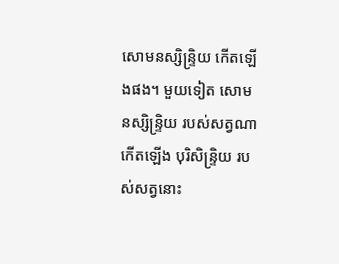សោមនស្សិន្ទ្រិយ កើតឡើងផង។ មួយទៀត សោមនស្សិន្ទ្រិយ របស់សត្វណា កើតឡើង បុរិសិន្ទ្រិយ របស់សត្វនោះ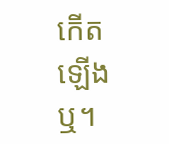កើតឡើងឬ។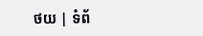ថយ | ទំព័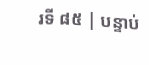រទី ៨៥ | បន្ទាប់